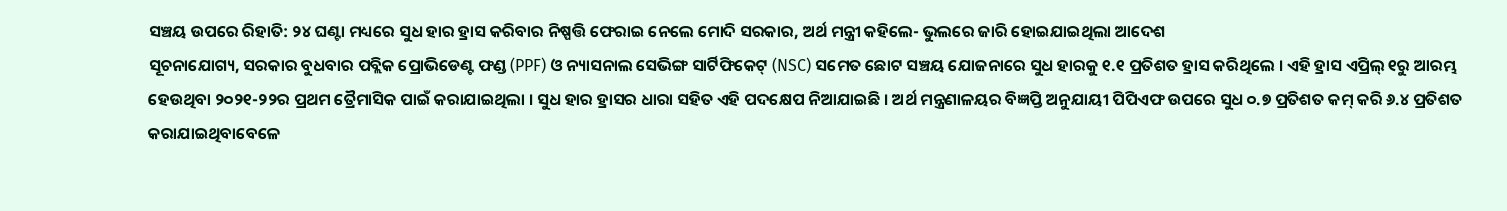ସଞ୍ଚୟ ଉପରେ ରିହାତି: ୨୪ ଘଣ୍ଟା ମଧ୍ୟରେ ସୁଧ ହାର ହ୍ରାସ କରିବାର ନିଷ୍ପତ୍ତି ଫେରାଇ ନେଲେ ମୋଦି ସରକାର, ଅର୍ଥ ମନ୍ତ୍ରୀ କହିଲେ- ଭୁଲରେ ଜାରି ହୋଇଯାଇଥିଲା ଆଦେଶ
ସୂଚନାଯୋଗ୍ୟ, ସରକାର ବୁଧବାର ପବ୍ଲିକ ପ୍ରୋଭିଡେଣ୍ଟ ଫଣ୍ଡ (PPF) ଓ ନ୍ୟାସନାଲ ସେଭିଙ୍ଗ ସାର୍ଟିଫିକେଟ୍ (NSC) ସମେତ ଛୋଟ ସଞ୍ଚୟ ଯୋଜନାରେ ସୁଧ ହାରକୁ ୧.୧ ପ୍ରତିଶତ ହ୍ରାସ କରିଥିଲେ । ଏହି ହ୍ରାସ ଏପ୍ରିଲ୍ ୧ରୁ ଆରମ୍ଭ ହେଉଥିବା ୨୦୨୧-୨୨ର ପ୍ରଥମ ତ୍ରୈମାସିକ ପାଇଁ କରାଯାଇଥିଲା । ସୁଧ ହାର ହ୍ରାସର ଧାରା ସହିତ ଏହି ପଦକ୍ଷେପ ନିଆଯାଇଛି । ଅର୍ଥ ମନ୍ତ୍ରଣାଳୟର ବିଜ୍ଞପ୍ତି ଅନୁଯାୟୀ ପିପିଏଫ ଉପରେ ସୁଧ ୦.୭ ପ୍ରତିଶତ କମ୍ କରି ୬.୪ ପ୍ରତିଶତ କରାଯାଇଥିବାବେଳେ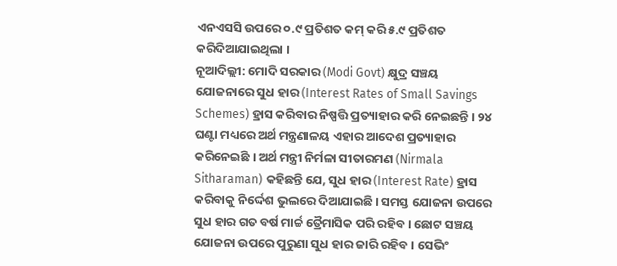ଏନଏସସି ଉପରେ ୦.୯ ପ୍ରତିଶତ କମ୍ କରି ୫.୯ ପ୍ରତିଶତ କରିଦିଆଯାଇଥିଲା ।
ନୂଆଦିଲ୍ଲୀ: ମୋଦି ସରକାର (Modi Govt) କ୍ଷୁଦ୍ର ସଞ୍ଚୟ ଯୋଜନାରେ ସୁଧ ହାର (Interest Rates of Small Savings Schemes) ହ୍ରାସ କରିବାର ନିଷ୍ପତ୍ତି ପ୍ରତ୍ୟାହାର କରି ନେଇଛନ୍ତି । ୨୪ ଘଣ୍ଟା ମଧ୍ୟରେ ଅର୍ଥ ମନ୍ତ୍ରଣାଳୟ ଏହାର ଆଦେଶ ପ୍ରତ୍ୟାହାର କରିନେଇଛି । ଅର୍ଥ ମନ୍ତ୍ରୀ ନିର୍ମଳା ସୀତାରମଣ (Nirmala Sitharaman) କହିଛନ୍ତି ଯେ, ସୁଧ ହାର (Interest Rate) ହ୍ରାସ କରିବାକୁ ନିର୍ଦ୍ଦେଶ ଭୁଲରେ ଦିଆଯାଇଛି । ସମସ୍ତ ଯୋଜନା ଉପରେ ସୁଧ ହାର ଗତ ବର୍ଷ ମାର୍ଚ୍ଚ ତ୍ରୈମାସିକ ପରି ରହିବ । ଛୋଟ ସଞ୍ଚୟ ଯୋଜନା ଉପରେ ପୁରୁଣା ସୁଧ ହାର ଜାରି ରହିବ । ସେଭିଂ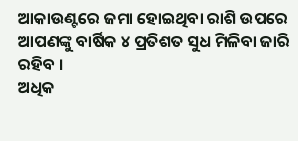ଆକାଉଣ୍ଟରେ ଜମା ହୋଇଥିବା ରାଶି ଉପରେ ଆପଣଙ୍କୁ ବାର୍ଷିକ ୪ ପ୍ରତିଶତ ସୁଧ ମିଳିବା ଜାରି ରହିବ ।
ଅଧିକ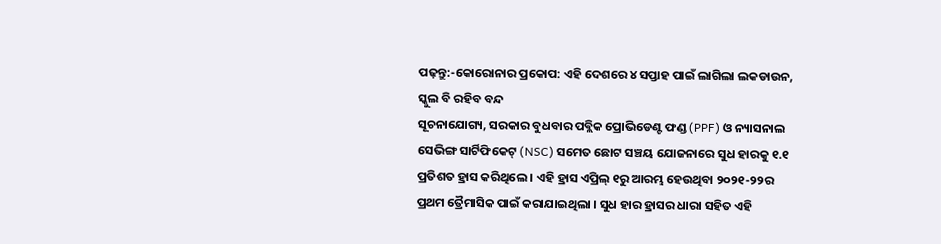ପଢ଼ନ୍ତୁ:-କୋରୋନାର ପ୍ରକୋପ: ଏହି ଦେଶରେ ୪ ସପ୍ତାହ ପାଇଁ ଲାଗିଲା ଲକଡାଉନ, ସ୍କୁଲ ବି ରହିବ ବନ୍ଦ
ସୂଚନାଯୋଗ୍ୟ, ସରକାର ବୁଧବାର ପବ୍ଲିକ ପ୍ରୋଭିଡେଣ୍ଟ ଫଣ୍ଡ (PPF) ଓ ନ୍ୟାସନାଲ ସେଭିଙ୍ଗ ସାର୍ଟିଫିକେଟ୍ (NSC) ସମେତ ଛୋଟ ସଞ୍ଚୟ ଯୋଜନାରେ ସୁଧ ହାରକୁ ୧.୧ ପ୍ରତିଶତ ହ୍ରାସ କରିଥିଲେ । ଏହି ହ୍ରାସ ଏପ୍ରିଲ୍ ୧ରୁ ଆରମ୍ଭ ହେଉଥିବା ୨୦୨୧-୨୨ର ପ୍ରଥମ ତ୍ରୈମାସିକ ପାଇଁ କରାଯାଇଥିଲା । ସୁଧ ହାର ହ୍ରାସର ଧାରା ସହିତ ଏହି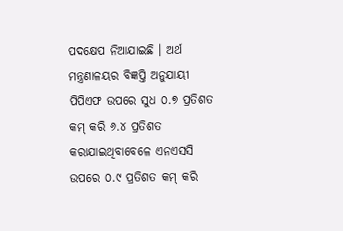ପଦକ୍ଷେପ ନିଆଯାଇଛି । ଅର୍ଥ ମନ୍ତ୍ରଣାଳୟର ବିଜ୍ଞପ୍ତି ଅନୁଯାୟୀ ପିପିଏଫ ଉପରେ ସୁଧ ୦.୭ ପ୍ରତିଶତ କମ୍ କରି ୬.୪ ପ୍ରତିଶତ କରାଯାଇଥିବାବେଳେ ଏନଏସସି ଉପରେ ୦.୯ ପ୍ରତିଶତ କମ୍ କରି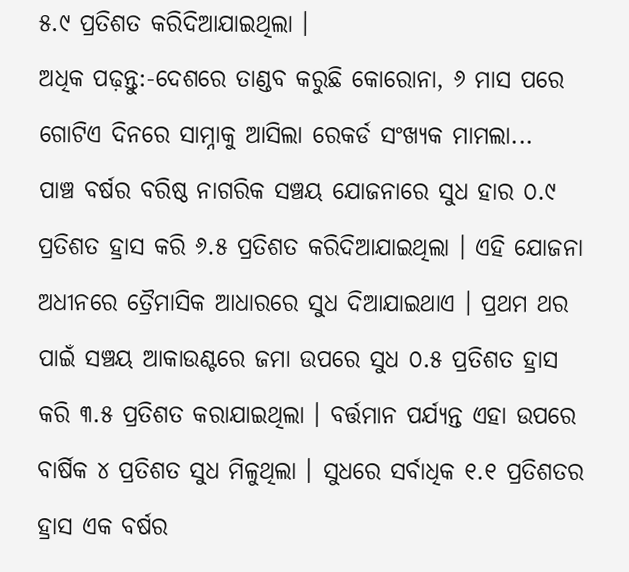୫.୯ ପ୍ରତିଶତ କରିଦିଆଯାଇଥିଲା ।
ଅଧିକ ପଢ଼ନ୍ତୁ:-ଦେଶରେ ତାଣ୍ଡବ କରୁଛି କୋରୋନା, ୬ ମାସ ପରେ ଗୋଟିଏ ଦିନରେ ସାମ୍ନାକୁ ଆସିଲା ରେକର୍ଡ ସଂଖ୍ୟକ ମାମଲା...
ପାଞ୍ଚ ବର୍ଷର ବରିଷ୍ଠ ନାଗରିକ ସଞ୍ଚୟ ଯୋଜନାରେ ସୁଧ ହାର ୦.୯ ପ୍ରତିଶତ ହ୍ରାସ କରି ୬.୫ ପ୍ରତିଶତ କରିଦିଆଯାଇଥିଲା । ଏହି ଯୋଜନା ଅଧୀନରେ ତ୍ରୈମାସିକ ଆଧାରରେ ସୁଧ ଦିଆଯାଇଥାଏ । ପ୍ରଥମ ଥର ପାଇଁ ସଞ୍ଚୟ ଆକାଉଣ୍ଟରେ ଜମା ଉପରେ ସୁଧ ୦.୫ ପ୍ରତିଶତ ହ୍ରାସ କରି ୩.୫ ପ୍ରତିଶତ କରାଯାଇଥିଲା । ବର୍ତ୍ତମାନ ପର୍ଯ୍ୟନ୍ତ ଏହା ଉପରେ ବାର୍ଷିକ ୪ ପ୍ରତିଶତ ସୁଧ ମିଳୁଥିଲା । ସୁଧରେ ସର୍ବାଧିକ ୧.୧ ପ୍ରତିଶତର ହ୍ରାସ ଏକ ବର୍ଷର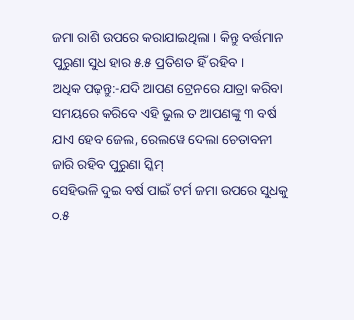ଜମା ରାଶି ଉପରେ କରାଯାଇଥିଲା । କିନ୍ତୁ ବର୍ତ୍ତମାନ ପୁରୁଣା ସୁଧ ହାର ୫.୫ ପ୍ରତିଶତ ହିଁ ରହିବ ।
ଅଧିକ ପଢ଼ନ୍ତୁ:-ଯଦି ଆପଣ ଟ୍ରେନରେ ଯାତ୍ରା କରିବା ସମୟରେ କରିବେ ଏହି ଭୁଲ ତ ଆପଣଙ୍କୁ ୩ ବର୍ଷ ଯାଏ ହେବ ଜେଲ, ରେଲୱେ ଦେଲା ଚେତାବନୀ
ଜାରି ରହିବ ପୁରୁଣା ସ୍କିମ୍
ସେହିଭଳି ଦୁଇ ବର୍ଷ ପାଇଁ ଟର୍ମ ଜମା ଉପରେ ସୁଧକୁ ୦.୫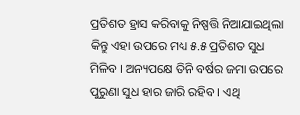ପ୍ରତିଶତ ହ୍ରାସ କରିବାକୁ ନିଷ୍ପତ୍ତି ନିଆଯାଇଥିଲା କିନ୍ତୁ ଏହା ଉପରେ ମଧ୍ୟ ୫.୫ ପ୍ରତିଶତ ସୁଧ ମିଳିବ । ଅନ୍ୟପକ୍ଷେ ତିନି ବର୍ଷର ଜମା ଉପରେ ପୁରୁଣା ସୁଧ ହାର ଜାରି ରହିବ । ଏଥି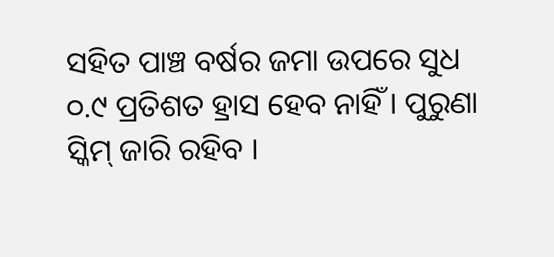ସହିତ ପାଞ୍ଚ ବର୍ଷର ଜମା ଉପରେ ସୁଧ ୦.୯ ପ୍ରତିଶତ ହ୍ରାସ ହେବ ନାହିଁ । ପୁରୁଣା ସ୍କିମ୍ ଜାରି ରହିବ ।